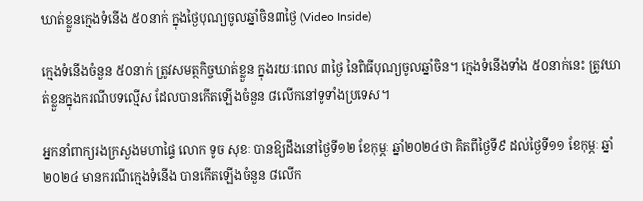ឃាត់ខ្លួនក្មេងទំនើង ៥០នាក់ ក្នុងថ្ងៃបុណ្យចូលឆ្នាំចិន៣ថ្ងៃ (Video Inside)

ក្មេងទំនើងចំនួន ៥០នាក់ ត្រូវសមត្ថកិច្ចឃាត់ខ្លួន ក្នុងរយៈពេល ៣ថ្ងៃ នៃពិធីបុណ្យចូលឆ្នាំចិន។ ក្មេងទំនើងទាំង ៥០នាក់នេះ ត្រូវឃាត់ខ្លួនក្នុងករណីបទល្មើស ដែលបានកើតឡើងចំនួន ៨លើកនៅទូទាំងប្រទេស។

អ្នកនាំពាក្យរងក្រសួងមហាផ្ទៃ លោក ទូច សុខៈ បានឱ្យដឹងនៅថ្ងៃទី១២ ខែកុម្ភៈ ឆ្នាំ២០២៤ថា គិតពីថ្ងៃទី៩ ដល់ថ្ងៃទី១១ ខែកុម្ភៈ ឆ្នាំ២០២៤ មានករណីក្មេងទំនើង បានកើតឡើងចំនួន ៨លើក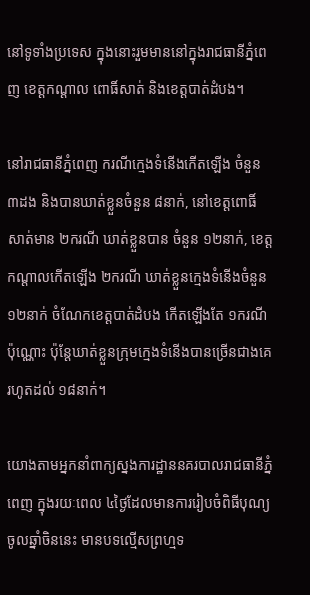នៅទូទាំងប្រទេស ក្នុងនោះរួមមាននៅក្នុងរាជធានីភ្នំពេញ ខេត្តកណ្ដាល ពោធិ៍សាត់ និងខេត្តបាត់ដំបង។

នៅរាជធានីភ្នំពេញ ករណីក្មេងទំនើងកើតឡើង ចំនួន ៣ដង និងបានឃាត់ខ្លួនចំនួន ៨នាក់, នៅខេត្តពោធិ៍សាត់មាន ២ករណី ឃាត់ខ្លួនបាន ចំនួន ១២នាក់, ខេត្តកណ្ដាលកើតឡើង ២ករណី ឃាត់ខ្លួនក្មេងទំនើងចំនួន ១២នាក់ ចំណែកខេត្តបាត់ដំបង កើតឡើងតែ ១ករណីប៉ុណ្ណោះ ប៉ុន្តែឃាត់ខ្លួនក្រុមក្មេងទំនើងបានច្រើនជាងគេ រហូតដល់ ១៨នាក់។

យោងតាមអ្នកនាំពាក្យស្នងការដ្ឋាននគរបាលរាជធានីភ្នំពេញ ក្នុងរយៈពេល ៤ថ្ងៃដែលមានការរៀបចំពិធីបុណ្យចូលឆ្នាំចិននេះ មានបទល្មើសព្រហ្មទ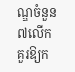ណ្ឌចំនួន ៧លើក គួរឱ្យក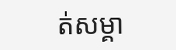ត់សម្គា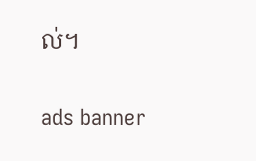ល់។

ads banner